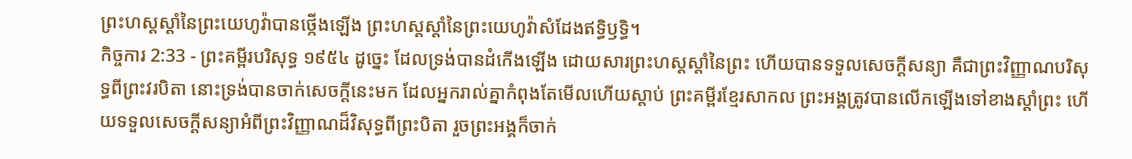ព្រះហស្តស្តាំនៃព្រះយេហូវ៉ាបានថ្កើងឡើង ព្រះហស្តស្តាំនៃព្រះយេហូវ៉ាសំដែងឥទ្ធិឫទ្ធិ។
កិច្ចការ 2:33 - ព្រះគម្ពីរបរិសុទ្ធ ១៩៥៤ ដូច្នេះ ដែលទ្រង់បានដំកើងឡើង ដោយសារព្រះហស្តស្តាំនៃព្រះ ហើយបានទទួលសេចក្ដីសន្យា គឺជាព្រះវិញ្ញាណបរិសុទ្ធពីព្រះវរបិតា នោះទ្រង់បានចាក់សេចក្ដីនេះមក ដែលអ្នករាល់គ្នាកំពុងតែមើលហើយស្តាប់ ព្រះគម្ពីរខ្មែរសាកល ព្រះអង្គត្រូវបានលើកឡើងទៅខាងស្ដាំព្រះ ហើយទទួលសេចក្ដីសន្យាអំពីព្រះវិញ្ញាណដ៏វិសុទ្ធពីព្រះបិតា រួចព្រះអង្គក៏ចាក់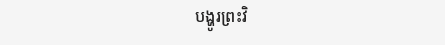បង្ហូរព្រះវិ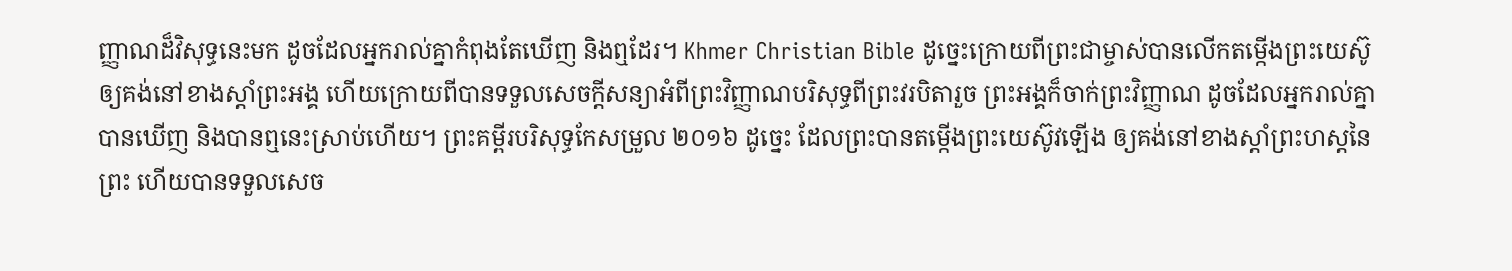ញ្ញាណដ៏វិសុទ្ធនេះមក ដូចដែលអ្នករាល់គ្នាកំពុងតែឃើញ និងឮដែរ។ Khmer Christian Bible ដូច្នេះក្រោយពីព្រះជាម្ចាស់បានលើកតម្កើងព្រះយេស៊ូឲ្យគង់នៅខាងស្ដាំព្រះអង្គ ហើយក្រោយពីបានទទួលសេចក្ដីសន្យាអំពីព្រះវិញ្ញាណបរិសុទ្ធពីព្រះវរបិតារួច ព្រះអង្គក៏ចាក់ព្រះវិញ្ញាណ ដូចដែលអ្នករាល់គ្នាបានឃើញ និងបានឮនេះស្រាប់ហើយ។ ព្រះគម្ពីរបរិសុទ្ធកែសម្រួល ២០១៦ ដូច្នេះ ដែលព្រះបានតម្កើងព្រះយេស៊ូវឡើង ឲ្យគង់នៅខាងស្តាំព្រះហស្តនៃព្រះ ហើយបានទទួលសេច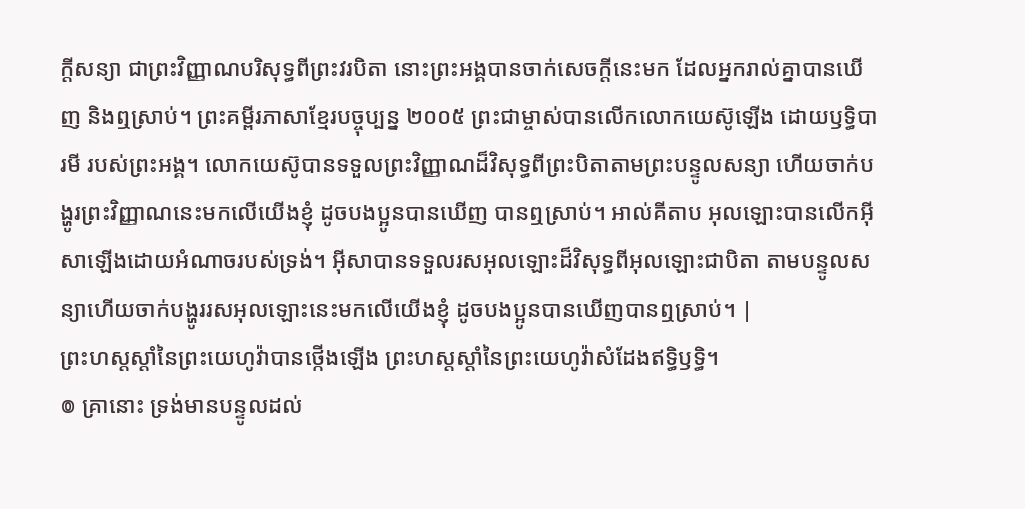ក្តីសន្យា ជាព្រះវិញ្ញាណបរិសុទ្ធពីព្រះវរបិតា នោះព្រះអង្គបានចាក់សេចក្តីនេះមក ដែលអ្នករាល់គ្នាបានឃើញ និងឮស្រាប់។ ព្រះគម្ពីរភាសាខ្មែរបច្ចុប្បន្ន ២០០៥ ព្រះជាម្ចាស់បានលើកលោកយេស៊ូឡើង ដោយឫទ្ធិបារមី របស់ព្រះអង្គ។ លោកយេស៊ូបានទទួលព្រះវិញ្ញាណដ៏វិសុទ្ធពីព្រះបិតាតាមព្រះបន្ទូលសន្យា ហើយចាក់បង្ហូរព្រះវិញ្ញាណនេះមកលើយើងខ្ញុំ ដូចបងប្អូនបានឃើញ បានឮស្រាប់។ អាល់គីតាប អុលឡោះបានលើកអ៊ីសាឡើងដោយអំណាចរបស់ទ្រង់។ អ៊ីសាបានទទួលរសអុលឡោះដ៏វិសុទ្ធពីអុលឡោះជាបិតា តាមបន្ទូលសន្យាហើយចាក់បង្ហូររសអុលឡោះនេះមកលើយើងខ្ញុំ ដូចបងប្អូនបានឃើញបានឮស្រាប់។ |
ព្រះហស្តស្តាំនៃព្រះយេហូវ៉ាបានថ្កើងឡើង ព្រះហស្តស្តាំនៃព្រះយេហូវ៉ាសំដែងឥទ្ធិឫទ្ធិ។
៙ គ្រានោះ ទ្រង់មានបន្ទូលដល់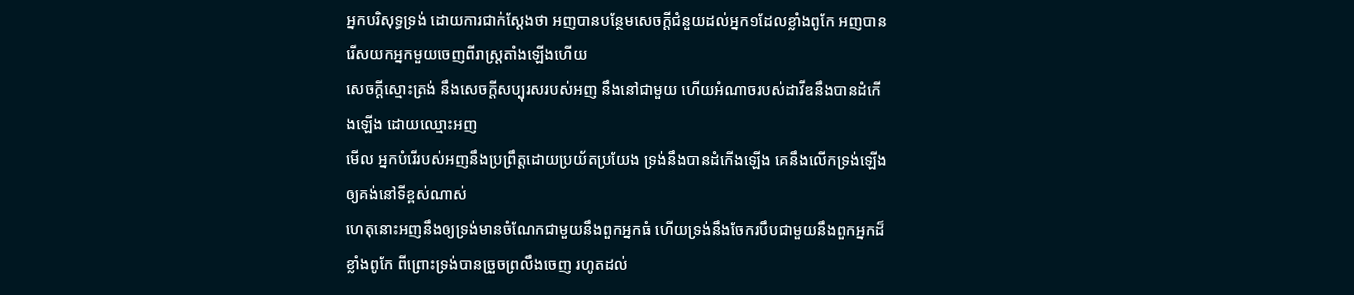អ្នកបរិសុទ្ធទ្រង់ ដោយការជាក់ស្តែងថា អញបានបន្ថែមសេចក្ដីជំនួយដល់អ្នក១ដែលខ្លាំងពូកែ អញបានរើសយកអ្នកមួយចេញពីរាស្ត្រតាំងឡើងហើយ
សេចក្ដីស្មោះត្រង់ នឹងសេចក្ដីសប្បុរសរបស់អញ នឹងនៅជាមួយ ហើយអំណាចរបស់ដាវីឌនឹងបានដំកើងឡើង ដោយឈ្មោះអញ
មើល អ្នកបំរើរបស់អញនឹងប្រព្រឹត្តដោយប្រយ័តប្រយែង ទ្រង់នឹងបានដំកើងឡើង គេនឹងលើកទ្រង់ឡើងឲ្យគង់នៅទីខ្ពស់ណាស់
ហេតុនោះអញនឹងឲ្យទ្រង់មានចំណែកជាមួយនឹងពួកអ្នកធំ ហើយទ្រង់នឹងចែករបឹបជាមួយនឹងពួកអ្នកដ៏ខ្លាំងពូកែ ពីព្រោះទ្រង់បានច្រួចព្រលឹងចេញ រហូតដល់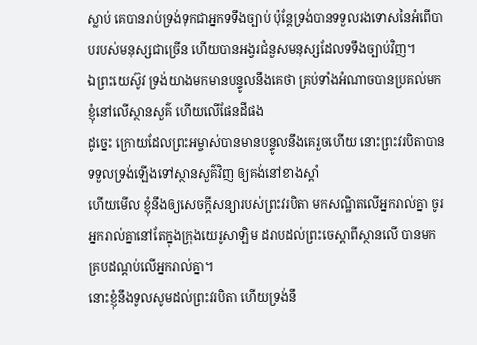ស្លាប់ គេបានរាប់ទ្រង់ទុកជាអ្នកទទឹងច្បាប់ ប៉ុន្តែទ្រង់បានទទួលរងទោសនៃអំពើបាបរបស់មនុស្សជាច្រើន ហើយបានអង្វរជំនួសមនុស្សដែលទទឹងច្បាប់វិញ។
ឯព្រះយេស៊ូវ ទ្រង់យាងមកមានបន្ទូលនឹងគេថា គ្រប់ទាំងអំណាចបានប្រគល់មកខ្ញុំនៅលើស្ថានសួគ៌ ហើយលើផែនដីផង
ដូច្នេះ ក្រោយដែលព្រះអម្ចាស់បានមានបន្ទូលនឹងគេរួចហើយ នោះព្រះវរបិតាបានទទួលទ្រង់ឡើងទៅស្ថានសួគ៌វិញ ឲ្យគង់នៅខាងស្តាំ
ហើយមើល ខ្ញុំនឹងឲ្យសេចក្ដីសន្យារបស់ព្រះវរបិតា មកសណ្ឋិតលើអ្នករាល់គ្នា ចូរអ្នករាល់គ្នានៅតែក្នុងក្រុងយេរូសាឡិម ដរាបដល់ព្រះចេស្តាពីស្ថានលើ បានមកគ្របដណ្តប់លើអ្នករាល់គ្នា។
នោះខ្ញុំនឹងទូលសូមដល់ព្រះវរបិតា ហើយទ្រង់នឹ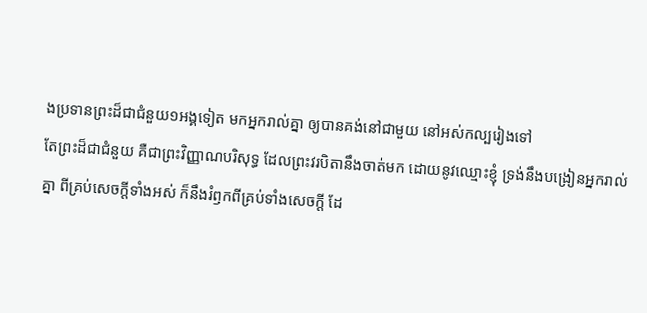ងប្រទានព្រះដ៏ជាជំនួយ១អង្គទៀត មកអ្នករាល់គ្នា ឲ្យបានគង់នៅជាមួយ នៅអស់កល្បរៀងទៅ
តែព្រះដ៏ជាជំនួយ គឺជាព្រះវិញ្ញាណបរិសុទ្ធ ដែលព្រះវរបិតានឹងចាត់មក ដោយនូវឈ្មោះខ្ញុំ ទ្រង់នឹងបង្រៀនអ្នករាល់គ្នា ពីគ្រប់សេចក្ដីទាំងអស់ ក៏នឹងរំឭកពីគ្រប់ទាំងសេចក្ដី ដែ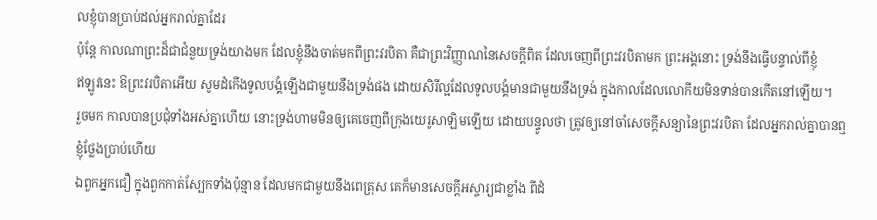លខ្ញុំបានប្រាប់ដល់អ្នករាល់គ្នាដែរ
ប៉ុន្តែ កាលណាព្រះដ៏ជាជំនួយទ្រង់យាងមក ដែលខ្ញុំនឹងចាត់មកពីព្រះវរបិតា គឺជាព្រះវិញ្ញាណនៃសេចក្ដីពិត ដែលចេញពីព្រះវរបិតាមក ព្រះអង្គនោះ ទ្រង់នឹងធ្វើបន្ទាល់ពីខ្ញុំ
ឥឡូវនេះ ឱព្រះវរបិតាអើយ សូមដំកើងទូលបង្គំឡើងជាមួយនឹងទ្រង់ផង ដោយសិរីល្អដែលទូលបង្គំមានជាមួយនឹងទ្រង់ ក្នុងកាលដែលលោកីយមិនទាន់បានកើតនៅឡើយ។
រួចមក កាលបានប្រជុំទាំងអស់គ្នាហើយ នោះទ្រង់ហាមមិនឲ្យគេចេញពីក្រុងយេរូសាឡិមឡើយ ដោយបន្ទូលថា ត្រូវឲ្យនៅចាំសេចក្ដីសន្យានៃព្រះវរបិតា ដែលអ្នករាល់គ្នាបានឮខ្ញុំថ្លែងប្រាប់ហើយ
ឯពួកអ្នកជឿ ក្នុងពួកកាត់ស្បែកទាំងប៉ុន្មាន ដែលមកជាមួយនឹងពេត្រុស គេក៏មានសេចក្ដីអស្ចារ្យជាខ្លាំង ពីដំ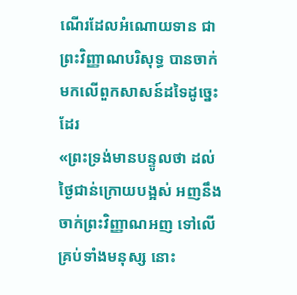ណើរដែលអំណោយទាន ជាព្រះវិញ្ញាណបរិសុទ្ធ បានចាក់មកលើពួកសាសន៍ដទៃដូច្នេះដែរ
«ព្រះទ្រង់មានបន្ទូលថា ដល់ថ្ងៃជាន់ក្រោយបង្អស់ អញនឹងចាក់ព្រះវិញ្ញាណអញ ទៅលើគ្រប់ទាំងមនុស្ស នោះ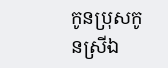កូនប្រុសកូនស្រីឯ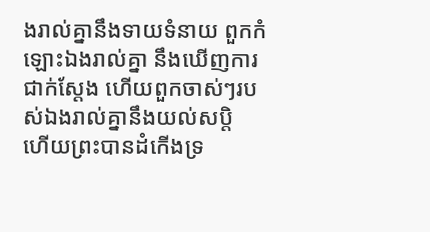ងរាល់គ្នានឹងទាយទំនាយ ពួកកំឡោះឯងរាល់គ្នា នឹងឃើញការជាក់ស្តែង ហើយពួកចាស់ៗរបស់ឯងរាល់គ្នានឹងយល់សប្តិ
ហើយព្រះបានដំកើងទ្រ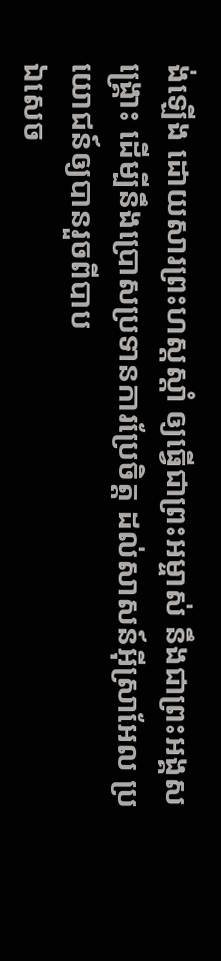ង់ឡើង ដោយសារព្រះហស្តស្តាំ ឲ្យធ្វើជាព្រះអម្ចាស់ នឹងជាព្រះអង្គសង្គ្រោះ ដើម្បីនឹងប្រោសប្រទានការប្រែចិត្ត ដល់សាសន៍អ៊ីស្រាអែល ប្រយោជន៍ឲ្យបានរួចពីបាប
ឯសេច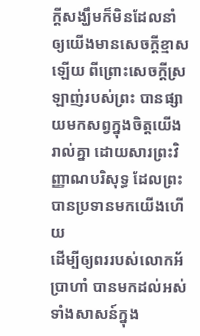ក្ដីសង្ឃឹមក៏មិនដែលនាំឲ្យយើងមានសេចក្ដីខ្មាសឡើយ ពីព្រោះសេចក្ដីស្រឡាញ់របស់ព្រះ បានផ្សាយមកសព្វក្នុងចិត្តយើងរាល់គ្នា ដោយសារព្រះវិញ្ញាណបរិសុទ្ធ ដែលព្រះបានប្រទានមកយើងហើយ
ដើម្បីឲ្យពររបស់លោកអ័ប្រាហាំ បានមកដល់អស់ទាំងសាសន៍ក្នុង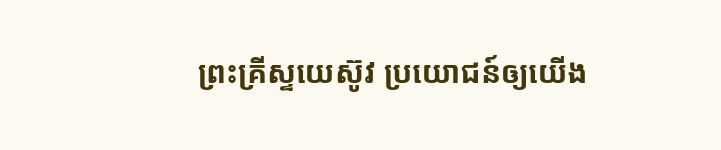ព្រះគ្រីស្ទយេស៊ូវ ប្រយោជន៍ឲ្យយើង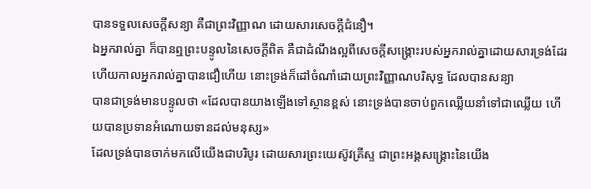បានទទួលសេចក្ដីសន្យា គឺជាព្រះវិញ្ញាណ ដោយសារសេចក្ដីជំនឿ។
ឯអ្នករាល់គ្នា ក៏បានឮព្រះបន្ទូលនៃសេចក្ដីពិត គឺជាដំណឹងល្អពីសេចក្ដីសង្គ្រោះរបស់អ្នករាល់គ្នាដោយសារទ្រង់ដែរ ហើយកាលអ្នករាល់គ្នាបានជឿហើយ នោះទ្រង់ក៏ដៅចំណាំដោយព្រះវិញ្ញាណបរិសុទ្ធ ដែលបានសន្យា
បានជាទ្រង់មានបន្ទូលថា «ដែលបានយាងឡើងទៅស្ថានខ្ពស់ នោះទ្រង់បានចាប់ពួកឈ្លើយនាំទៅជាឈ្លើយ ហើយបានប្រទានអំណោយទានដល់មនុស្ស»
ដែលទ្រង់បានចាក់មកលើយើងជាបរិបូរ ដោយសារព្រះយេស៊ូវគ្រីស្ទ ជាព្រះអង្គសង្គ្រោះនៃយើង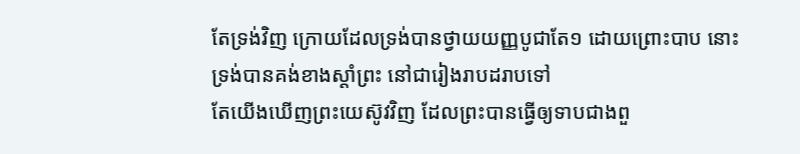តែទ្រង់វិញ ក្រោយដែលទ្រង់បានថ្វាយយញ្ញបូជាតែ១ ដោយព្រោះបាប នោះទ្រង់បានគង់ខាងស្តាំព្រះ នៅជារៀងរាបដរាបទៅ
តែយើងឃើញព្រះយេស៊ូវវិញ ដែលព្រះបានធ្វើឲ្យទាបជាងពួ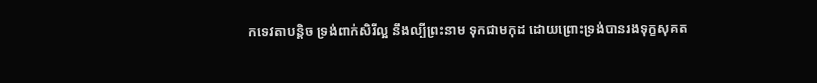កទេវតាបន្តិច ទ្រង់ពាក់សិរីល្អ នឹងល្បីព្រះនាម ទុកជាមកុដ ដោយព្រោះទ្រង់បានរងទុក្ខសុគត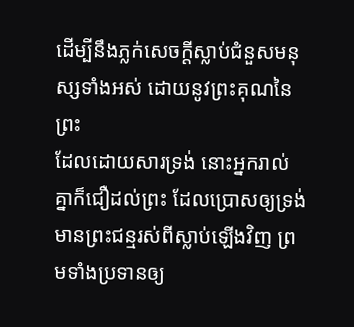ដើម្បីនឹងភ្លក់សេចក្ដីស្លាប់ជំនួសមនុស្សទាំងអស់ ដោយនូវព្រះគុណនៃព្រះ
ដែលដោយសារទ្រង់ នោះអ្នករាល់គ្នាក៏ជឿដល់ព្រះ ដែលប្រោសឲ្យទ្រង់មានព្រះជន្មរស់ពីស្លាប់ឡើងវិញ ព្រមទាំងប្រទានឲ្យ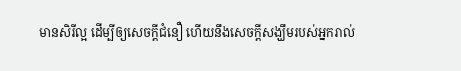មានសិរីល្អ ដើម្បីឲ្យសេចក្ដីជំនឿ ហើយនឹងសេចក្ដីសង្ឃឹមរបស់អ្នករាល់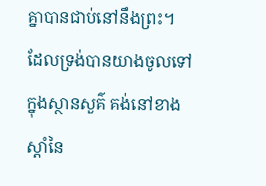គ្នាបានជាប់នៅនឹងព្រះ។
ដែលទ្រង់បានយាងចូលទៅក្នុងស្ថានសួគ៌ គង់នៅខាងស្តាំនៃ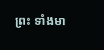ព្រះ ទាំងមា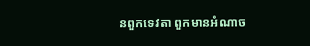នពួកទេវតា ពួកមានអំណាច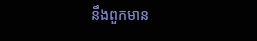នឹងពួកមាន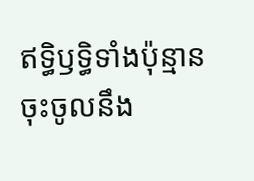ឥទ្ធិឫទ្ធិទាំងប៉ុន្មាន ចុះចូលនឹង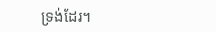ទ្រង់ដែរ។